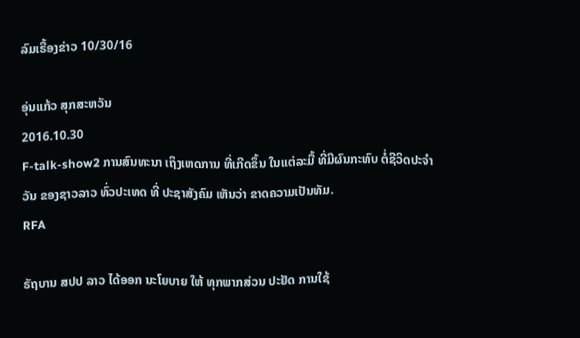ລົມເຣື້ອງຂ່າວ 10/30/16

ອຸ່ນແກ້ວ ສຸກສະຫວັນ
2016.10.30
F-talk-show2 ການສົນທະນາ ເຖິງເຫດການ ທີ່ເກີດຂຶ້ນ ໃນແຕ່ລະມື້ ທີ່ມີຜົນກະທົບ ຕໍ່ຊີວິດປະຈໍາວັນ ຂອງຊາວລາວ ທົ່ວປະເທດ ທີ່ ປະຊາສັງຄົມ ເຫັນວ່າ ຂາດຄວາມເປັນທັມ.
RFA

ຣັຖບານ ສປປ ລາວ ໄດ້ອອກ ນະໂຍບາຍ ໃຫ້ ທຸກພາກສ່ວນ ປະຢັດ ການໃຊ້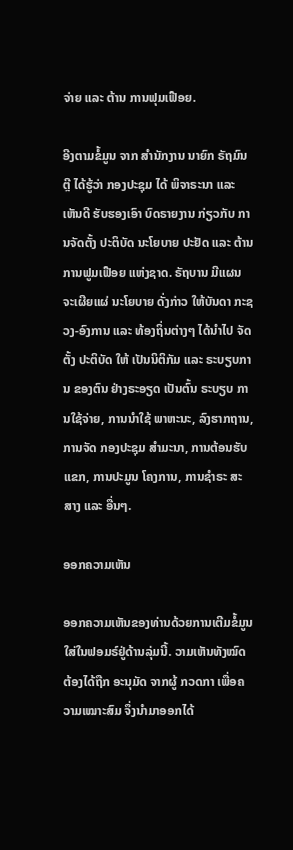ຈ່າຍ ແລະ ຕ້ານ ການຟຸມເຟືອຍ.

ອີງຕາມຂໍ້ມູນ ຈາກ ສຳນັກງານ ນາຍົກ ຣັຖມົນຕຼີ ໄດ້ຮູ້ວ່າ ກອງປະຊຸມ ໄດ້ ພິຈາຣະນາ ແລະ ເຫັນດີ ຮັບຮອງເອົາ ບົດຣາຍງານ ກ່ຽວກັບ ການຈັດຕັ້ງ ປະຕິບັດ ນະໂຍບາຍ ປະຢັດ ແລະ ຕ້ານ ການຟູມເຟືອຍ ແຫ່ງຊາດ. ຣັຖບານ ມີແຜນ ຈະເຜີຍແຜ່ ນະໂຍບາຍ ດັ່ງກ່າວ ໃຫ້ບັນດາ ກະຊວງ-ອົງການ ແລະ ທ້ອງຖິ່ນຕ່າງໆ ໄດ້ນໍາໄປ ຈັດຕັ້ງ ປະຕິບັດ ໃຫ້ ເປັນນິຕິກັມ ແລະ ຣະບຽບການ ຂອງຕົນ ຢ່າງຣະອຽດ ເປັນຕົ້ນ ຣະບຽບ ການໃຊ້ຈ່າຍ, ການນໍາໃຊ້ ພາຫະນະ, ລົງຮາກຖານ, ການຈັດ ກອງປະຊຸມ ສໍາມະນາ, ການຕ້ອນຮັບ ແຂກ, ການປະມູນ ໂຄງການ, ການຊໍາຣະ ສະສາງ ແລະ ອື່ນໆ.

ອອກຄວາມເຫັນ

ອອກຄວາມເຫັນຂອງທ່ານດ້ວຍການເຕີມຂໍ້ມູນໃສ່ໃນຟອມຣ໌ຢູ່ດ້ານລຸ່ມນີ້. ວາມເຫັນທັງໝົດ ຕ້ອງໄດ້ຖືກ ອະນຸມັດ ຈາກຜູ້ ກວດກາ ເພື່ອຄວາມເໝາະສົມ ຈຶ່ງນໍາມາອອກໄດ້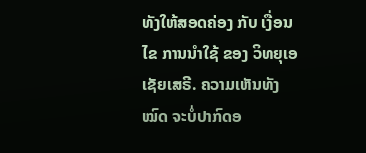ທັງໃຫ້ສອດຄ່ອງ ກັບ ເງື່ອນໄຂ ການນຳໃຊ້ ຂອງ ວິທຍຸເອເຊັຍເສຣີ. ຄວາມເຫັນທັງໝົດ ຈະບໍ່ປາກົດອ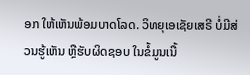ອກ ໃຫ້ເຫັນພ້ອມບາດໂລດ. ວິທຍຸເອເຊັຍເສຣີ ບໍ່ມີສ່ວນຮູ້ເຫັນ ຫຼືຮັບຜິດຊອບ ໃນຂໍ້ມູນເນື້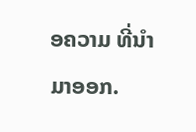ອຄວາມ ທີ່ນໍາມາອອກ.